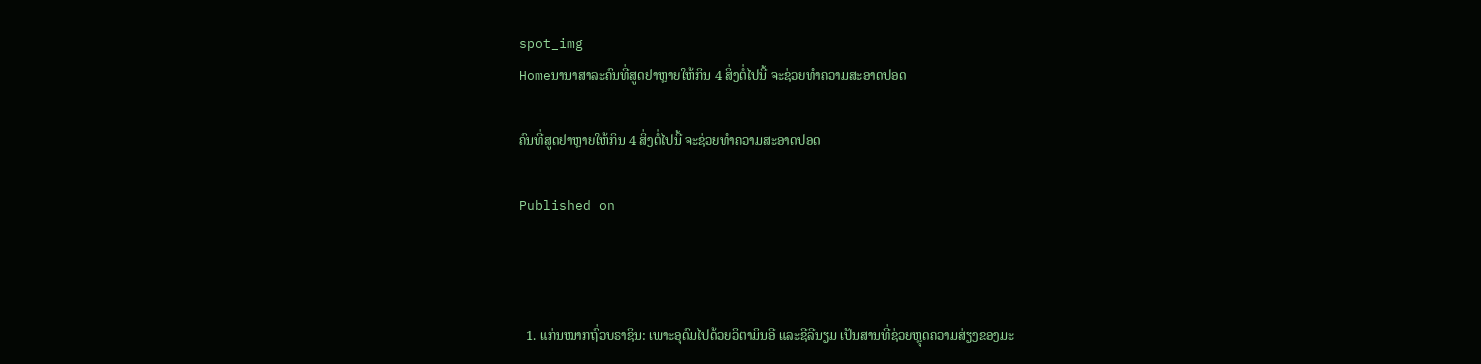spot_img
Homeນານາສາລະຄົນທີ່ສູດຢາຫຼາຍໃຫ້ກິນ 4 ສິ່ງຕໍ່ໄປນີ້ ຈະຊ່ວຍທໍາຄວາມສະອາດປອດ

ຄົນທີ່ສູດຢາຫຼາຍໃຫ້ກິນ 4 ສິ່ງຕໍ່ໄປນີ້ ຈະຊ່ວຍທໍາຄວາມສະອາດປອດ

Published on



  1. ແກ່ນໝາກຖົ່ວບຣາຊິນ: ເພາະອຸດົມໄປດ້ວຍວິຕາມິນອີ ແລະຊີລີນຽມ ເປັນສານທີ່ຊ່ວຍຫຼຸດຄວາມສ່ຽງຂອງມະ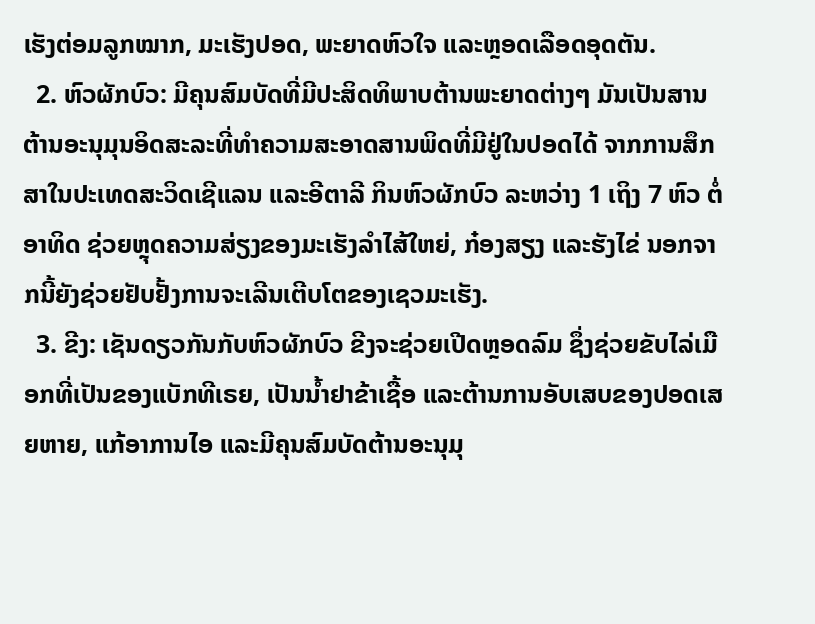ເຮັງຕ່ອມລູກໝາກ, ມະເຮັງປອດ, ພະຍາດຫົວໃຈ ແລະຫຼອດເລືອດອຸດຕັນ.
  2. ຫົວຜັກບົວ: ມີຄຸນສົມບັດທີ່ມີປະສິດທິພາບຕ້ານພະຍາດຕ່າງໆ ມັນເປັນສານຕ້ານອະນຸມຸນອິດສະລະທີ່ທໍາຄວາມສະອາດສານພິດທີ່ມີຢູ່ໃນປອດໄດ້ ຈາກການສຶກສາໃນປະເທດສະວິດເຊີແລນ ແລະອີຕາລີ ກິນຫົວຜັກບົວ ລະຫວ່າງ 1 ເຖິງ 7 ຫົວ ຕໍ່ອາທິດ ຊ່ວຍຫຼຸດຄວາມສ່ຽງຂອງມະເຮັງລໍາໄສ້ໃຫຍ່, ກ໋ອງສຽງ ແລະຮັງໄຂ່ ນອກຈາກນີ້ຍັງຊ່ວຍຢັບຢັ້ງການຈະເລີນເຕີບໂຕຂອງເຊວມະເຮັງ.
  3. ຂີງ: ເຊັນດຽວກັນກັບຫົວຜັກບົວ ຂີງຈະຊ່ວຍເປີດຫຼອດລົມ ຊຶ່ງຊ່ວຍຂັບໄລ່ເມືອກທີ່ເປັນຂອງແບັກທີເຣຍ, ເປັນນໍ້າຢາຂ້າເຊື້ອ ແລະຕ້ານການອັບເສບຂອງປອດເສຍຫາຍ, ແກ້ອາການໄອ ແລະມີຄຸນສົມບັດຕ້ານອະນຸມຸ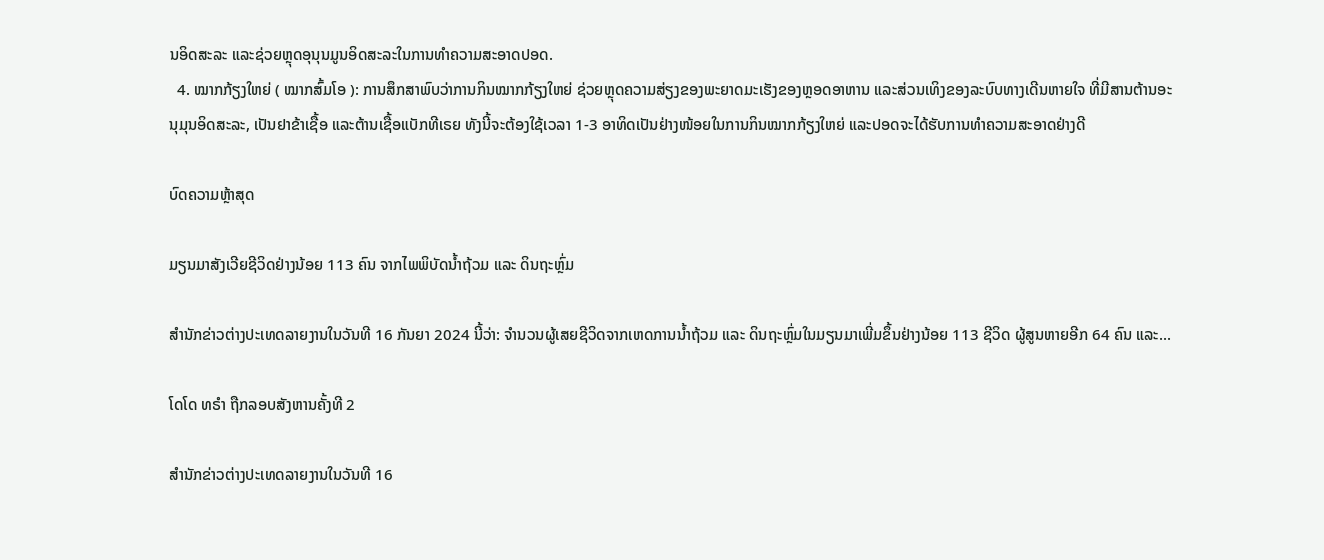ນອິດສະລະ ແລະຊ່ວຍຫຼຸດອຸນຸນມູນອິດສະລະໃນການທໍາຄວາມສະອາດປອດ.
  4. ໝາກກ້ຽງໃຫຍ່ ( ໝາກສົ້ມໂອ ): ການສຶກສາພົບວ່າການກິນໝາກກ້ຽງໃຫຍ່ ຊ່ວຍຫຼຸດຄວາມສ່ຽງຂອງພະຍາດມະເຮັງຂອງຫຼອດອາຫານ ແລະສ່ວນເທິງຂອງລະບົບທາງເດີນຫາຍໃຈ ທີ່ມີສານຕ້ານອະນຸມຸນອິດສະລະ, ເປັນຢາຂ້າເຊື້ອ ແລະຕ້ານເຊື້ອແບັກທີເຣຍ ທັງນີ້ຈະຕ້ອງໃຊ້ເວລາ 1-3 ອາທິດເປັນຢ່າງໜ້ອຍໃນການກິນໝາກກ້ຽງໃຫຍ່ ແລະປອດຈະໄດ້ຮັບການທໍາຄວາມສະອາດຢ່າງດີ

ບົດຄວາມຫຼ້າສຸດ

ມຽນມາສັງເວີຍຊີວິດຢ່າງນ້ອຍ 113 ຄົນ ຈາກໄພພິບັດນ້ຳຖ້ວມ ແລະ ດິນຖະຫຼົ່ມ

ສຳນັກຂ່າວຕ່າງປະເທດລາຍງານໃນວັນທີ 16 ກັນຍາ 2024 ນີ້ວ່າ: ຈຳນວນຜູ້ເສຍຊີວິດຈາກເຫດການນ້ຳຖ້ວມ ແລະ ດິນຖະຫຼົ່ມໃນມຽນມາເພີ່ມຂຶ້ນຢ່າງນ້ອຍ 113 ຊີວິດ ຜູ້ສູນຫາຍອີກ 64 ຄົນ ແລະ...

ໂດໂດ ທຣຳ ຖືກລອບສັງຫານຄັ້ງທີ 2

ສຳນັກຂ່າວຕ່າງປະເທດລາຍງານໃນວັນທີ 16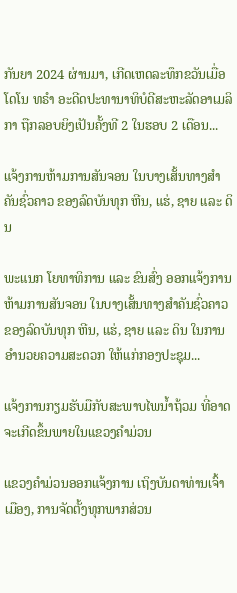ກັນຍາ 2024 ຜ່ານມາ, ເກີດເຫດລະທຶກຂວັນເມື່ອ ໂດໂນ ທຣຳ ອະດີດປະທານາທິບໍດີສະຫະລັດອາເມລິກາ ຖືກລອບຍິງເປັນຄັ້ງທີ 2 ໃນຮອບ 2 ເດືອນ...

ແຈ້ງການຫ້າມການສັນຈອນ ໃນບາງເສັ້ນທາງສໍາຄັນຊົ່ວຄາວ ຂອງລົດບັນທຸກ ຫີນ, ແຮ່, ຊາຍ ແລະ ດິນ

ພະແນກ ໂຍທາທິການ ແລະ ຂົນສົ່ງ ອອກແຈ້ງການຫ້າມການສັນຈອນ ໃນບາງເສັ້ນທາງສໍາຄັນຊົ່ວຄາວ ຂອງລົດບັນທຸກ ຫີນ, ແຮ່, ຊາຍ ແລະ ດິນ ໃນການອໍານວຍຄວາມສະດວກ ໃຫ້ແກ່ກອງປະຊຸມ...

ແຈ້ງການກຽມຮັບມືກັບສະພາບໄພນໍ້າຖ້ວມ ທີ່ອາດຈະເກີດຂຶ້ນພາຍໃນແຂວງຄໍາມ່ວນ

ແຂວງຄຳມ່ວນອອກແຈ້ງການ ເຖິງບັນດາທ່ານເຈົ້າເມືອງ, ການຈັດຕັ້ງທຸກພາກສ່ວນ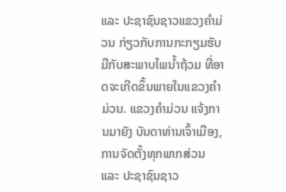ແລະ ປະຊາຊົນຊາວແຂວງຄໍາມ່ວນ ກ່ຽວກັບການກະກຽມຮັບມືກັບສະພາບໄພນໍ້າຖ້ວມ ທີ່ອາດຈະເກີດຂຶ້ນພາຍໃນແຂວງຄໍາມ່ວນ. ແຂວງຄໍາມ່ວນ ແຈ້ງການມາຍັງ ບັນດາທ່ານເຈົ້າເມືອງ, ການຈັດຕັ້ງທຸກພາກສ່ວນ ແລະ ປະຊາຊົນຊາວ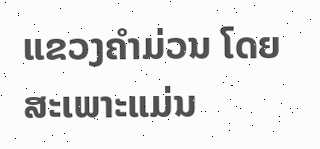ແຂວງຄໍາມ່ວນ ໂດຍສະເພາະແມ່ນ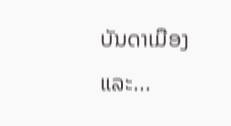ບັນດາເມືອງ ແລະ...